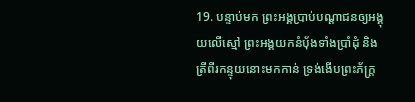19. បន្ទាប់មក ព្រះអង្គប្រាប់បណ្ដាជនឲ្យអង្គុយលើស្មៅ ព្រះអង្គយកនំប៉័ងទាំងប្រាំដុំ និងត្រីពីរកន្ទុយនោះមកកាន់ ទ្រង់ងើបព្រះភ័ក្ត្រ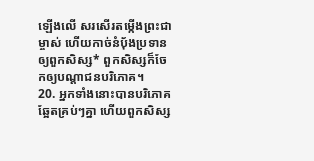ឡើងលើ សរសើរតម្កើងព្រះជាម្ចាស់ ហើយកាច់នំប៉័ងប្រទានឲ្យពួកសិស្ស* ពួកសិស្សក៏ចែកឲ្យបណ្ដាជនបរិភោគ។
20. អ្នកទាំងនោះបានបរិភោគឆ្អែតគ្រប់ៗគ្នា ហើយពួកសិស្ស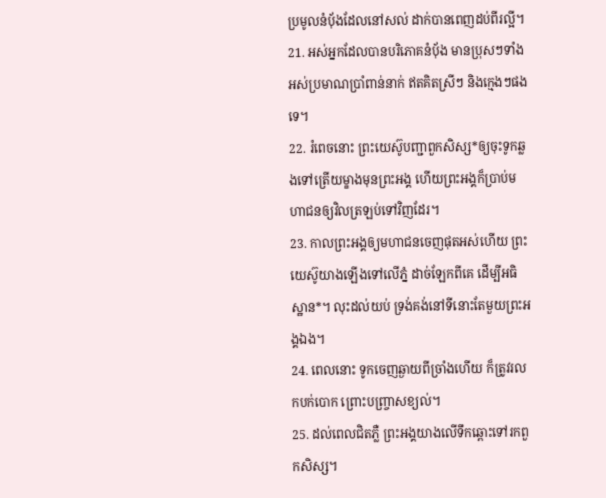ប្រមូលនំប៉័ងដែលនៅសល់ ដាក់បានពេញដប់ពីរល្អី។
21. អស់អ្នកដែលបានបរិភោគនំប៉័ង មានប្រុសៗទាំងអស់ប្រមាណប្រាំពាន់នាក់ ឥតគិតស្រីៗ និងក្មេងៗផងទេ។
22. រំពេចនោះ ព្រះយេស៊ូបញ្ជាពួកសិស្ស*ឲ្យចុះទូកឆ្លងទៅត្រើយម្ខាងមុនព្រះអង្គ ហើយព្រះអង្គក៏ប្រាប់មហាជនឲ្យវិលត្រឡប់ទៅវិញដែរ។
23. កាលព្រះអង្គឲ្យមហាជនចេញផុតអស់ហើយ ព្រះយេស៊ូយាងឡើងទៅលើភ្នំ ដាច់ឡែកពីគេ ដើម្បីអធិស្ឋាន*។ លុះដល់យប់ ទ្រង់គង់នៅទីនោះតែមួយព្រះអង្គឯង។
24. ពេលនោះ ទូកចេញឆ្ងាយពីច្រាំងហើយ ក៏ត្រូវរលកបក់បោក ព្រោះបញ្ច្រាសខ្យល់។
25. ដល់ពេលជិតភ្លឺ ព្រះអង្គយាងលើទឹកឆ្ពោះទៅរកពួកសិស្ស។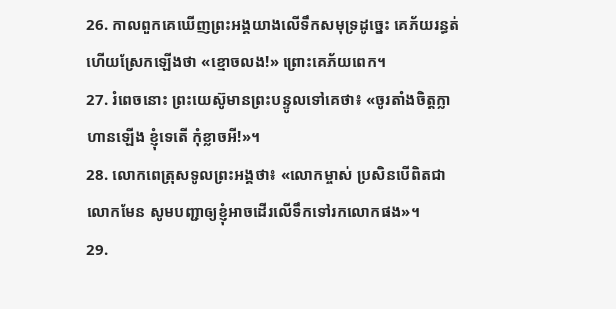26. កាលពួកគេឃើញព្រះអង្គយាងលើទឹកសមុទ្រដូច្នេះ គេភ័យរន្ធត់ ហើយស្រែកឡើងថា «ខ្មោចលង!» ព្រោះគេភ័យពេក។
27. រំពេចនោះ ព្រះយេស៊ូមានព្រះបន្ទូលទៅគេថា៖ «ចូរតាំងចិត្តក្លាហានឡើង ខ្ញុំទេតើ កុំខ្លាចអី!»។
28. លោកពេត្រុសទូលព្រះអង្គថា៖ «លោកម្ចាស់ ប្រសិនបើពិតជាលោកមែន សូមបញ្ជាឲ្យខ្ញុំអាចដើរលើទឹកទៅរកលោកផង»។
29.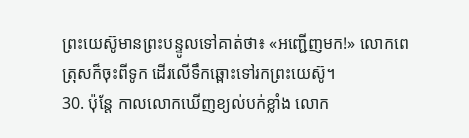ព្រះយេស៊ូមានព្រះបន្ទូលទៅគាត់ថា៖ «អញ្ជើញមក!» លោកពេត្រុសក៏ចុះពីទូក ដើរលើទឹកឆ្ពោះទៅរកព្រះយេស៊ូ។
30. ប៉ុន្តែ កាលលោកឃើញខ្យល់បក់ខ្លាំង លោក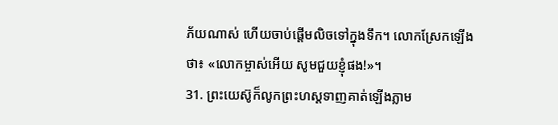ភ័យណាស់ ហើយចាប់ផ្ដើមលិចទៅក្នុងទឹក។ លោកស្រែកឡើងថា៖ «លោកម្ចាស់អើយ សូមជួយខ្ញុំផង!»។
31. ព្រះយេស៊ូក៏លូកព្រះហស្ដទាញគាត់ឡើងភ្លាម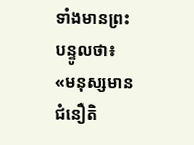ទាំងមានព្រះបន្ទូលថា៖ «មនុស្សមានជំនឿតិ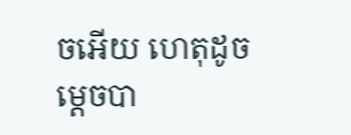ចអើយ ហេតុដូចម្ដេចបា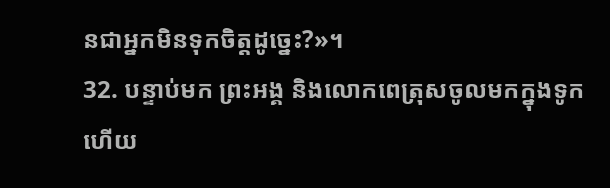នជាអ្នកមិនទុកចិត្តដូច្នេះ?»។
32. បន្ទាប់មក ព្រះអង្គ និងលោកពេត្រុសចូលមកក្នុងទូក ហើយ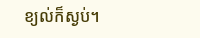ខ្យល់ក៏ស្ងប់។